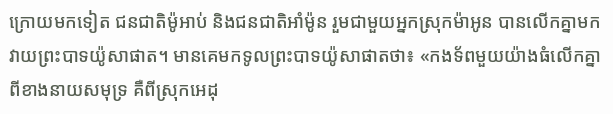ក្រោយមកទៀត ជនជាតិម៉ូអាប់ និងជនជាតិអាំម៉ូន រួមជាមួយអ្នកស្រុកម៉ាអូន បានលើកគ្នាមកវាយព្រះបាទយ៉ូសាផាត។ មានគេមកទូលព្រះបាទយ៉ូសាផាតថា៖ «កងទ័ពមួយយ៉ាងធំលើកគ្នាពីខាងនាយសមុទ្រ គឺពីស្រុកអេដុ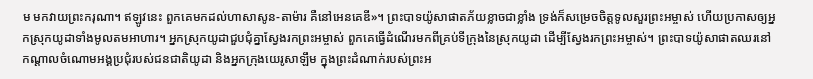ម មកវាយព្រះករុណា។ ឥឡូវនេះ ពួកគេមកដល់ហាសាសូន-តាម៉ារ គឺនៅអេនគេឌី»។ ព្រះបាទយ៉ូសាផាតភ័យខ្លាចជាខ្លាំង ទ្រង់ក៏សម្រេចចិត្តទូលសួរព្រះអម្ចាស់ ហើយប្រកាសឲ្យអ្នកស្រុកយូដាទាំងមូលតមអាហារ។ អ្នកស្រុកយូដាជួបជុំគ្នាស្វែងរកព្រះអម្ចាស់ ពួកគេធ្វើដំណើរមកពីគ្រប់ទីក្រុងនៃស្រុកយូដា ដើម្បីស្វែងរកព្រះអម្ចាស់។ ព្រះបាទយ៉ូសាផាតឈរនៅកណ្ដាលចំណោមអង្គប្រជុំរបស់ជនជាតិយូដា និងអ្នកក្រុងយេរូសាឡឹម ក្នុងព្រះដំណាក់របស់ព្រះអ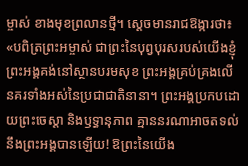ម្ចាស់ ខាងមុខព្រលានថ្មី។ ស្ដេចមានរាជឱង្ការថា៖ «បពិត្រព្រះអម្ចាស់ ជាព្រះនៃបុព្វបុរសរបស់យើងខ្ញុំ ព្រះអង្គគង់នៅស្ថានបរមសុខ ព្រះអង្គគ្រប់គ្រងលើនគរទាំងអស់នៃប្រជាជាតិនានា។ ព្រះអង្គប្រកបដោយព្រះចេស្ដា និងឫទ្ធានុភាព គ្មាននរណាអាចតទល់នឹងព្រះអង្គបានឡើយ! ឱព្រះនៃយើង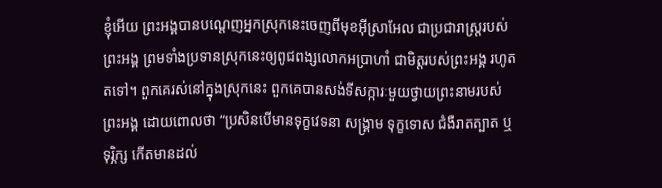ខ្ញុំអើយ ព្រះអង្គបានបណ្ដេញអ្នកស្រុកនេះចេញពីមុខអ៊ីស្រាអែល ជាប្រជារាស្ត្ររបស់ព្រះអង្គ ព្រមទាំងប្រទានស្រុកនេះឲ្យពូជពង្សលោកអប្រាហាំ ជាមិត្តរបស់ព្រះអង្គ រហូតតទៅ។ ពួកគេរស់នៅក្នុងស្រុកនេះ ពួកគេបានសង់ទីសក្ការៈមួយថ្វាយព្រះនាមរបស់ព្រះអង្គ ដោយពោលថា “ប្រសិនបើមានទុក្ខវេទនា សង្គ្រាម ទុក្ខទោស ជំងឺរាតត្បាត ឬទុរ្ភិក្ស កើតមានដល់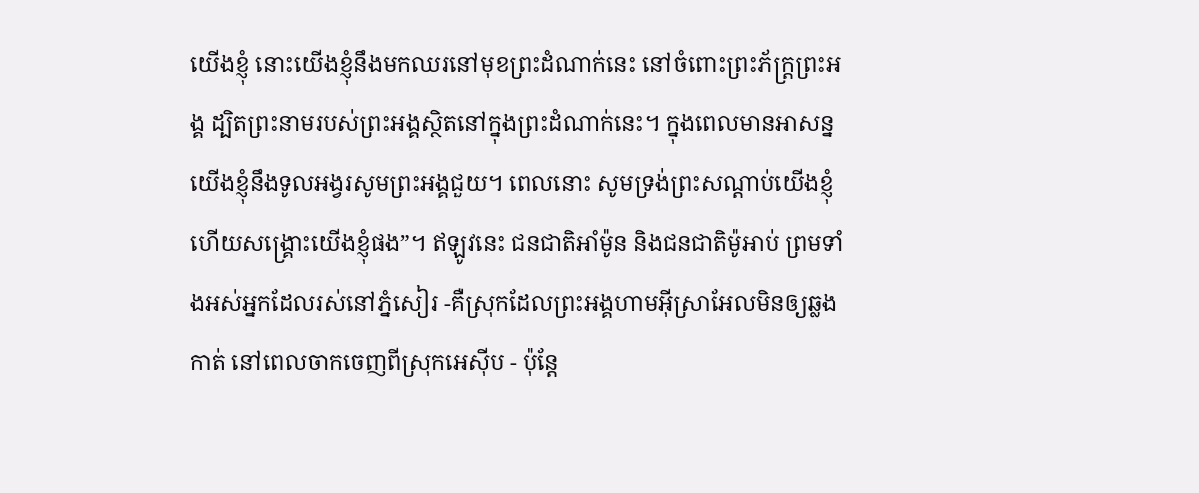យើងខ្ញុំ នោះយើងខ្ញុំនឹងមកឈរនៅមុខព្រះដំណាក់នេះ នៅចំពោះព្រះភ័ក្ត្រព្រះអង្គ ដ្បិតព្រះនាមរបស់ព្រះអង្គស្ថិតនៅក្នុងព្រះដំណាក់នេះ។ ក្នុងពេលមានអាសន្ន យើងខ្ញុំនឹងទូលអង្វរសូមព្រះអង្គជួយ។ ពេលនោះ សូមទ្រង់ព្រះសណ្ដាប់យើងខ្ញុំ ហើយសង្គ្រោះយើងខ្ញុំផង”។ ឥឡូវនេះ ជនជាតិអាំម៉ូន និងជនជាតិម៉ូអាប់ ព្រមទាំងអស់អ្នកដែលរស់នៅភ្នំសៀរ -គឺស្រុកដែលព្រះអង្គហាមអ៊ីស្រាអែលមិនឲ្យឆ្លងកាត់ នៅពេលចាកចេញពីស្រុកអេស៊ីប - ប៉ុន្តែ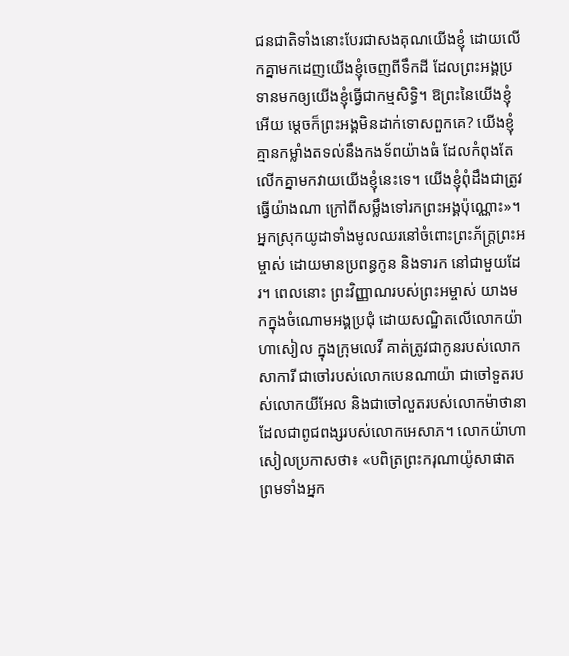ជនជាតិទាំងនោះបែរជាសងគុណយើងខ្ញុំ ដោយលើកគ្នាមកដេញយើងខ្ញុំចេញពីទឹកដី ដែលព្រះអង្គប្រទានមកឲ្យយើងខ្ញុំធ្វើជាកម្មសិទ្ធិ។ ឱព្រះនៃយើងខ្ញុំអើយ ម្ដេចក៏ព្រះអង្គមិនដាក់ទោសពួកគេ? យើងខ្ញុំគ្មានកម្លាំងតទល់នឹងកងទ័ពយ៉ាងធំ ដែលកំពុងតែលើកគ្នាមកវាយយើងខ្ញុំនេះទេ។ យើងខ្ញុំពុំដឹងជាត្រូវធ្វើយ៉ាងណា ក្រៅពីសម្លឹងទៅរកព្រះអង្គប៉ុណ្ណោះ»។ អ្នកស្រុកយូដាទាំងមូលឈរនៅចំពោះព្រះភ័ក្ត្រព្រះអម្ចាស់ ដោយមានប្រពន្ធកូន និងទារក នៅជាមួយដែរ។ ពេលនោះ ព្រះវិញ្ញាណរបស់ព្រះអម្ចាស់ យាងមកក្នុងចំណោមអង្គប្រជុំ ដោយសណ្ឋិតលើលោកយ៉ាហាសៀល ក្នុងក្រុមលេវី គាត់ត្រូវជាកូនរបស់លោកសាការី ជាចៅរបស់លោកបេនណាយ៉ា ជាចៅទួតរបស់លោកយីអែល និងជាចៅលួតរបស់លោកម៉ាថានា ដែលជាពូជពង្សរបស់លោកអេសាភ។ លោកយ៉ាហាសៀលប្រកាសថា៖ «បពិត្រព្រះករុណាយ៉ូសាផាត ព្រមទាំងអ្នក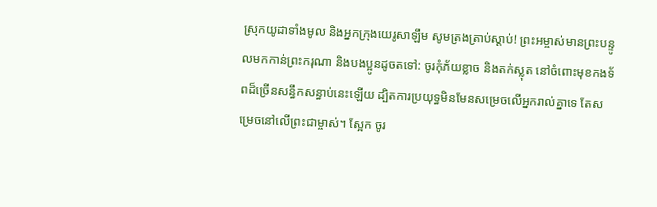ស្រុកយូដាទាំងមូល និងអ្នកក្រុងយេរូសាឡឹម សូមត្រងត្រាប់ស្ដាប់! ព្រះអម្ចាស់មានព្រះបន្ទូលមកកាន់ព្រះករុណា និងបងប្អូនដូចតទៅ: ចូរកុំភ័យខ្លាច និងតក់ស្លុត នៅចំពោះមុខកងទ័ពដ៏ច្រើនសន្ធឹកសន្ធាប់នេះឡើយ ដ្បិតការប្រយុទ្ធមិនមែនសម្រេចលើអ្នករាល់គ្នាទេ តែសម្រេចនៅលើព្រះជាម្ចាស់។ ស្អែក ចូរ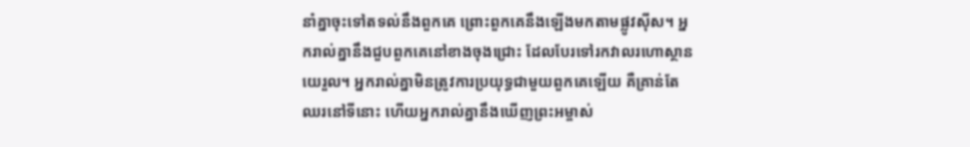នាំគ្នាចុះទៅតទល់នឹងពួកគេ ព្រោះពួកគេនឹងឡើងមកតាមផ្លូវស៊ីស។ អ្នករាល់គ្នានឹងជួបពួកគេនៅខាងចុងជ្រោះ ដែលបែរទៅរកវាលរហោស្ថានយេរួល។ អ្នករាល់គ្នាមិនត្រូវការប្រយុទ្ធជាមួយពួកគេឡើយ គឺគ្រាន់តែឈរនៅទីនោះ ហើយអ្នករាល់គ្នានឹងឃើញព្រះអម្ចាស់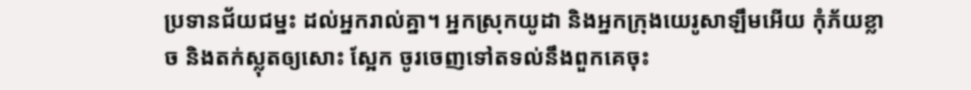ប្រទានជ័យជម្នះ ដល់អ្នករាល់គ្នា។ អ្នកស្រុកយូដា និងអ្នកក្រុងយេរូសាឡឹមអើយ កុំភ័យខ្លាច និងតក់ស្លុតឲ្យសោះ ស្អែក ចូរចេញទៅតទល់នឹងពួកគេចុះ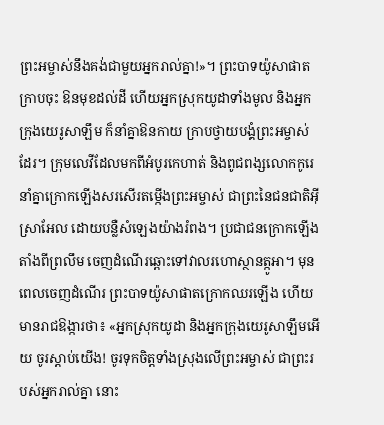ព្រះអម្ចាស់នឹងគង់ជាមួយអ្នករាល់គ្នា!»។ ព្រះបាទយ៉ូសាផាតក្រាបចុះ ឱនមុខដល់ដី ហើយអ្នកស្រុកយូដាទាំងមូល និងអ្នកក្រុងយេរូសាឡឹម ក៏នាំគ្នាឱនកាយ ក្រាបថ្វាយបង្គំព្រះអម្ចាស់ដែរ។ ក្រុមលេវីដែលមកពីអំបូរកេហាត់ និងពូជពង្សលោកកូរេ នាំគ្នាក្រោកឡើងសរសើរតម្កើងព្រះអម្ចាស់ ជាព្រះនៃជនជាតិអ៊ីស្រាអែល ដោយបន្លឺសំឡេងយ៉ាងរំពង។ ប្រជាជនក្រោកឡើងតាំងពីព្រលឹម ចេញដំណើរឆ្ពោះទៅវាលរហោស្ថានត្កូអា។ មុនពេលចេញដំណើរ ព្រះបាទយ៉ូសាផាតក្រោកឈរឡើង ហើយមានរាជឱង្ការថា៖ «អ្នកស្រុកយូដា និងអ្នកក្រុងយេរូសាឡឹមអើយ ចូរស្ដាប់យើង! ចូរទុកចិត្តទាំងស្រុងលើព្រះអម្ចាស់ ជាព្រះរបស់អ្នករាល់គ្នា នោះ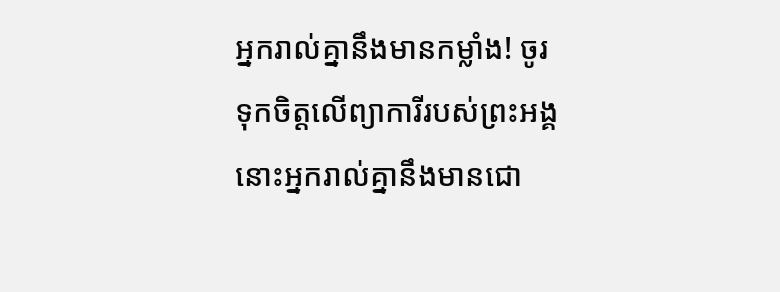អ្នករាល់គ្នានឹងមានកម្លាំង! ចូរទុកចិត្តលើព្យាការីរបស់ព្រះអង្គ នោះអ្នករាល់គ្នានឹងមានជោ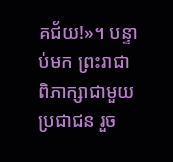គជ័យ!»។ បន្ទាប់មក ព្រះរាជាពិភាក្សាជាមួយប្រជាជន រួច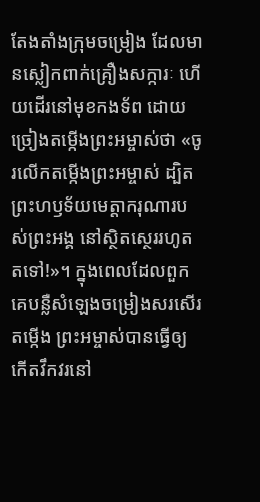តែងតាំងក្រុមចម្រៀង ដែលមានស្លៀកពាក់គ្រឿងសក្ការៈ ហើយដើរនៅមុខកងទ័ព ដោយច្រៀងតម្កើងព្រះអម្ចាស់ថា «ចូរលើកតម្កើងព្រះអម្ចាស់ ដ្បិតព្រះហឫទ័យមេត្តាករុណារបស់ព្រះអង្គ នៅស្ថិតស្ថេររហូតតទៅ!»។ ក្នុងពេលដែលពួកគេបន្លឺសំឡេងចម្រៀងសរសើរតម្កើង ព្រះអម្ចាស់បានធ្វើឲ្យកើតវឹកវរនៅ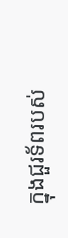ក្នុងជួរទ័ពរបស់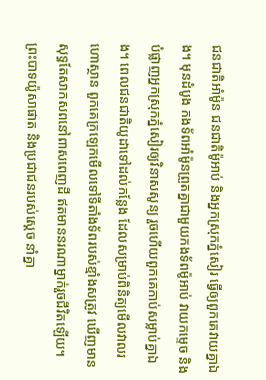ជនជាតិអាំម៉ូន ជនជាតិម៉ូអាប់ និងអ្នកស្រុកភ្នំសៀរ ធ្វើឲ្យពួកគេវាយគ្នាឯង។ មុនដំបូង កងទ័ពអាំម៉ូនព្រួតគ្នាជាមួយកងទ័ពម៉ូអាប់ វាយកម្ទេច និងបំផ្លាញអ្នកស្រុកភ្នំសៀរឲ្យវិនាសសូន្យ រួចហើយពួកគេកាប់សម្លាប់គ្នាឯង។ ពេលជនជាតិយូដាទៅដល់កន្លែង ដែលសម្រាប់ពិនិត្យមើលវាលរហោស្ថាន ពួកគេក្រឡេកមើលទៅទីតាំងទ័ពរបស់ខ្មាំងសត្រូវ ឃើញមានសុទ្ធតែសាកសពនៅពាសពេញដី ឥតមាននរណាម្នាក់រួចជីវិតឡើយ។ ព្រះបាទយ៉ូសាផាត និងប្រជាជនរបស់ស្ដេច នាំគ្នា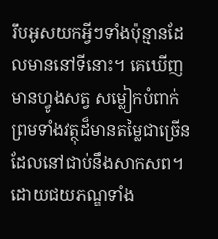រឹបអូសយកអ្វីៗទាំងប៉ុន្មានដែលមាននៅទីនោះ។ គេឃើញមានហ្វូងសត្វ សម្លៀកបំពាក់ ព្រមទាំងវត្ថុដ៏មានតម្លៃជាច្រើន ដែលនៅជាប់នឹងសាកសព។ ដោយជយភណ្ឌទាំង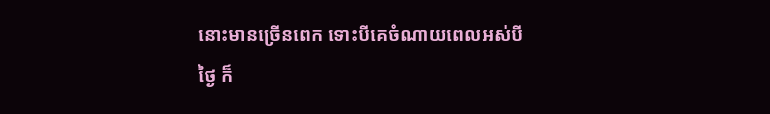នោះមានច្រើនពេក ទោះបីគេចំណាយពេលអស់បីថ្ងៃ ក៏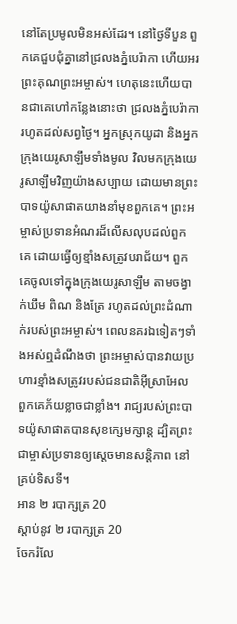នៅតែប្រមូលមិនអស់ដែរ។ នៅថ្ងៃទីបួន ពួកគេជួបជុំគ្នានៅជ្រលងភ្នំបេរ៉ាកា ហើយអរព្រះគុណព្រះអម្ចាស់។ ហេតុនេះហើយបានជាគេហៅកន្លែងនោះថា ជ្រលងភ្នំបេរ៉ាកា រហូតដល់សព្វថ្ងៃ។ អ្នកស្រុកយូដា និងអ្នកក្រុងយេរូសាឡឹមទាំងមូល វិលមកក្រុងយេរូសាឡឹមវិញយ៉ាងសប្បាយ ដោយមានព្រះបាទយ៉ូសាផាតយាងនាំមុខពួកគេ។ ព្រះអម្ចាស់ប្រទានអំណរដ៏លើសលុបដល់ពួកគេ ដោយធ្វើឲ្យខ្មាំងសត្រូវបរាជ័យ។ ពួកគេចូលទៅក្នុងក្រុងយេរូសាឡឹម តាមចង្វាក់ឃឹម ពិណ និងត្រែ រហូតដល់ព្រះដំណាក់របស់ព្រះអម្ចាស់។ ពេលនគរឯទៀតៗទាំងអស់ឮដំណឹងថា ព្រះអម្ចាស់បានវាយប្រហារខ្មាំងសត្រូវរបស់ជនជាតិអ៊ីស្រាអែល ពួកគេភ័យខ្លាចជាខ្លាំង។ រាជ្យរបស់ព្រះបាទយ៉ូសាផាតបានសុខក្សេមក្សាន្ត ដ្បិតព្រះជាម្ចាស់ប្រទានឲ្យស្ដេចមានសន្តិភាព នៅគ្រប់ទិសទី។
អាន ២ របាក្សត្រ 20
ស្ដាប់នូវ ២ របាក្សត្រ 20
ចែករំលែ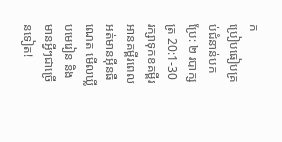ក
ប្រៀបធៀបគ្រប់ជំនាន់បកប្រែ: ២ របាក្សត្រ 20:1-30
រក្សាទុកខគម្ពីរ អានគម្ពីរពេលអត់មានអ៊ីនធឺណេត មើលឃ្លីបមេរៀន និងមានអ្វីៗជាច្រើនទៀត!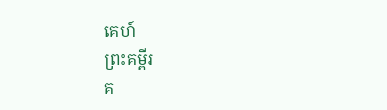គេហ៍
ព្រះគម្ពីរ
គ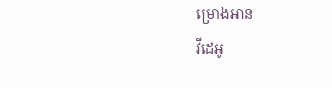ម្រោងអាន
វីដេអូ